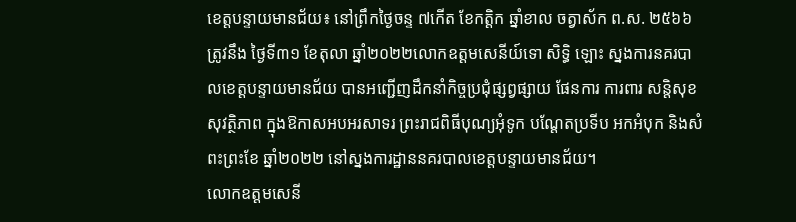ខេត្តបន្ទាយមានជ័យ៖ នៅព្រឹកថ្ងៃចន្ទ ៧កើត ខែកត្តិក ឆ្នាំខាល ចត្វាស័ក ព.ស. ២៥៦៦ ត្រូវនឹង ថ្ងៃទី៣១ ខែតុលា ឆ្នាំ២០២២លោកឧត្តមសេនីយ៍ទោ សិទ្ធិ ឡោះ ស្នងការនគរបាលខេត្តបន្ទាយមានជ័យ បានអញ្ជើញដឹកនាំកិច្ចប្រជុំផ្សព្វផ្សាយ ផែនការ ការពារ សន្តិសុខ សុវត្ថិភាព ក្នុងឱកាសអបអរសាទរ ព្រះរាជពិធីបុណ្យអុំទូក បណ្ដែតប្រទីប អកអំបុក និងសំពះព្រះខែ ឆ្នាំ២០២២ នៅស្នងការដ្ឋាននគរបាលខេត្តបន្ទាយមានជ័យ។
លោកឧត្តមសេនី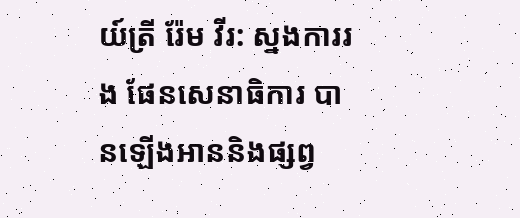យ៍ត្រី រ៉ែម វីរ: ស្នងការរង ផែនសេនាធិការ បានឡើងអាននិងផ្សព្វ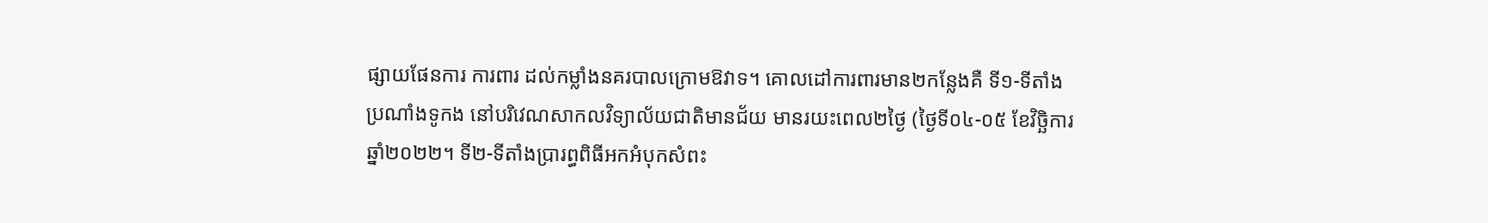ផ្សាយផែនការ ការពារ ដល់កម្លាំងនគរបាលក្រោមឱវាទ។ គោលដៅការពារមាន២កន្លែងគឺ ទី១-ទីតាំងប្រណាំងទូកង នៅបរិវេណសាកលវិទ្យាល័យជាតិមានជ័យ មានរយះពេល២ថ្ងៃ (ថ្ងៃទី០៤-០៥ ខែវិច្ឆិការ ឆ្នាំ២០២២។ ទី២-ទីតាំងប្រារព្ធពិធីអកអំបុកសំពះ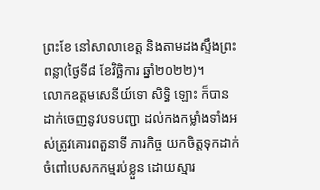ព្រះខែ នៅសាលាខេត្ត និងតាមដងស្ទឹងព្រះពន្លា(ថ្ងៃទី៨ ខែវិច្ឆិការ ឆ្នាំ២០២២)។
លោកឧត្តមសេនីយ៍ទោ សិទ្ធិ ឡោះ ក៏បានដាក់ចេញនូវបទបញ្ជា ដល់កងកម្លាំងទាំងអស់ត្រូវគោរពតួនាទី ភារកិច្ច យកចិត្តទុកដាក់ចំពៅបេសកកម្មរប់ខ្លួន ដោយស្មារ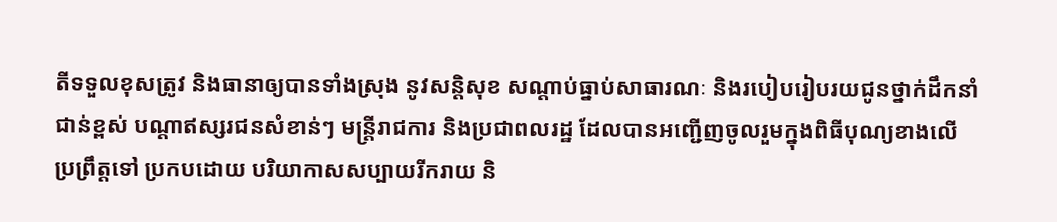តីទទួលខុសត្រូវ និងធានាឲ្យបានទាំងស្រុង នូវសន្តិសុខ សណ្តាប់ធ្នាប់សាធារណៈ និងរបៀបរៀបរយជូនថ្នាក់ដឹកនាំជាន់ខ្ពស់ បណ្តាឥស្សរជនសំខាន់ៗ មន្ត្រីរាជការ និងប្រជាពលរដ្ឋ ដែលបានអញ្ជើញចូលរួមក្នុងពិធីបុណ្យខាងលើ ប្រព្រឹត្តទៅ ប្រកបដោយ បរិយាកាសសប្បាយរីករាយ និ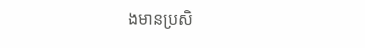ងមានប្រសិ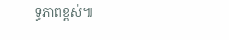ទ្ធភាពខ្ពស់៕